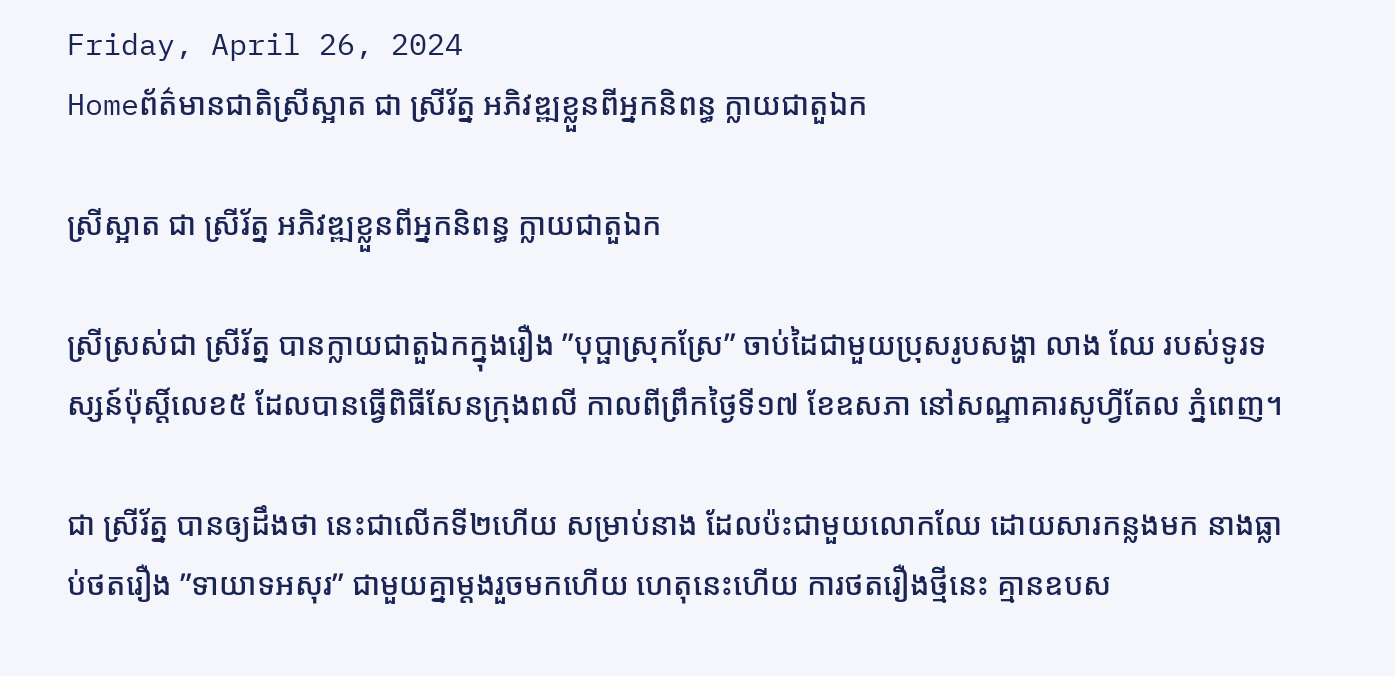Friday, April 26, 2024
Homeព័ត៌មានជាតិស្រីស្អាត ជា ស្រីរ័ត្ន អភិវឌ្ឍខ្លួនពីអ្នកនិពន្ធ ក្លាយជាតួឯក

ស្រីស្អាត ជា ស្រីរ័ត្ន អភិវឌ្ឍខ្លួនពីអ្នកនិពន្ធ ក្លាយជាតួឯក

ស្រីស្រស់ជា ស្រីរ័ត្ន បានក្លាយជាតួឯកក្នុងរឿង ”បុប្ផាស្រុកស្រែ” ចាប់ដៃជាមួយប្រុសរូបសង្ហា លាង ឈែ របស់ទូរទស្សន៍ប៉ុស្ដិ៍លេខ៥ ដែលបានធ្វើពិធីសែនក្រុងពលី កាលពីព្រឹកថ្ងៃទី១៧ ខែឧសភា នៅសណ្ឋាគារសូហ្វីតែល ភ្នំពេញ។

ជា ស្រីរ័ត្ន បានឲ្យដឹងថា នេះជាលើកទី២ហើយ សម្រាប់នាង ដែលប៉ះជាមួយលោកឈែ ដោយសារកន្លងមក នាងធ្លាប់ថតរឿង ”ទាយាទអសុរ” ជាមួយគ្នាម្ដងរួចមកហើយ ហេតុនេះហើយ ការថតរឿងថ្មីនេះ គ្មានឧបស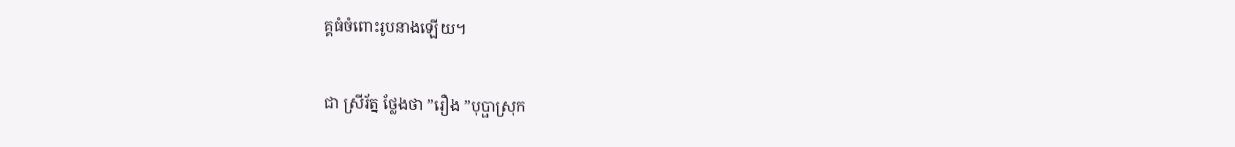គ្គធំចំពោះរូបនាងឡើយ។

ជា ស្រីរ័ត្ន ថ្លែងថា ”រឿង ”បុប្ផាស្រុក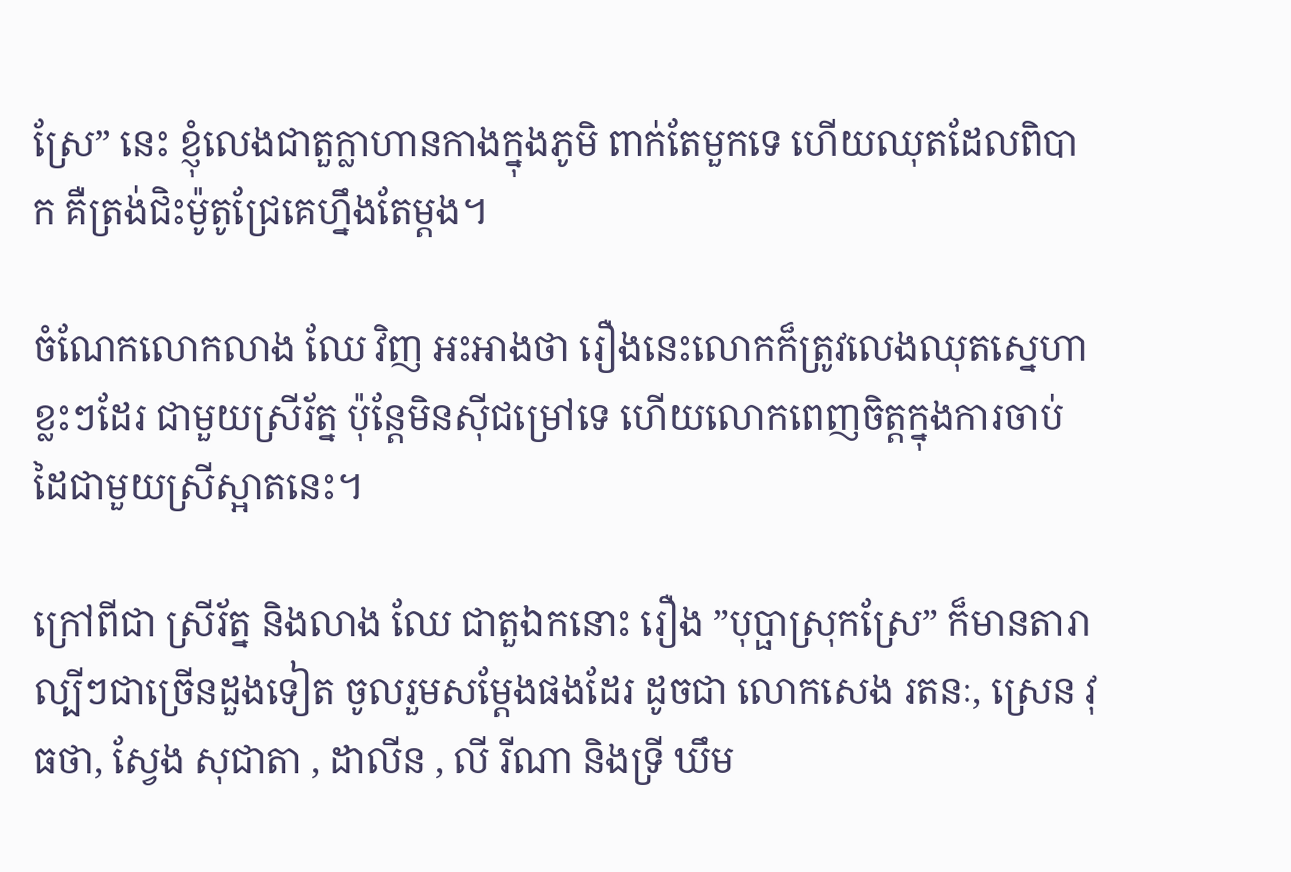ស្រែ” នេះ ខ្ញុំលេងជាតួក្លាហានកាងក្នុងភូមិ ពាក់តែមួកទេ ហើយឈុតដែលពិបាក គឺត្រង់ជិះម៉ូតូជ្រែគេហ្នឹងតែម្ដង។

ចំណែកលោកលាង ឈែ វិញ អះអាងថា រឿងនេះលោកក៏ត្រូវលេងឈុតស្នេហាខ្លះៗដែរ ជាមួយស្រីរ័ត្ន ប៉ុន្ដែមិនស៊ីជម្រៅទេ ហើយលោកពេញចិត្តក្នុងការចាប់ដៃជាមួយស្រីស្អាតនេះ។

ក្រៅពីជា ស្រីរ័ត្ន និងលាង ឈែ ជាតួឯកនោះ រឿង ”បុប្ផាស្រុកស្រែ” ក៏មានតារាល្បីៗជាច្រើនដួងទៀត ចូលរួមសម្ដែងផងដែរ ដូចជា លោកសេង រតនៈ, ស្រេន វុធថា, ស្វែង សុជាតា , ដាលីន , លី រីណា និងទ្រី ឃឹម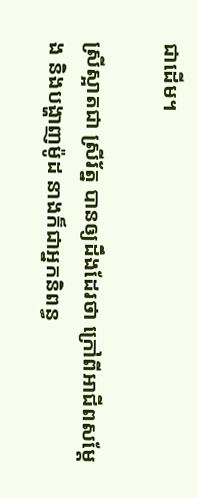ជាដើម។

ស្រីស្អាតជា ស្រីរ័ត្ន បានឲ្យដឹងដែរថា ក្រៅពីអាជីពសម្ដែង និងបង្ហាញម៉ូដ នាងក៏ជាអ្នកនិពន្ធ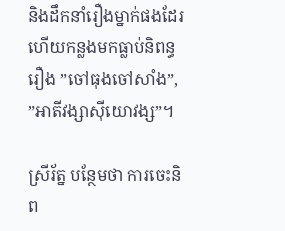និងដឹកនាំរឿងម្នាក់ផងដែរ ហើយកន្លងមកធ្លាប់និពន្ធរឿង ”ចៅធុងចៅសាំង”, ”អាតីវង្សាស៊ីយោវង្ស”។

ស្រីរ័ត្ន បន្ថែមថា ការចេះនិព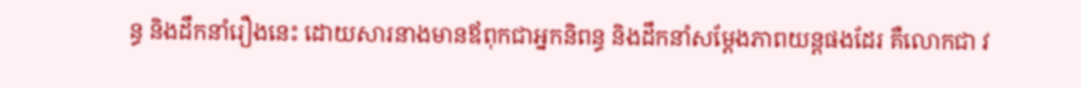ន្ធ និងដឹកនាំរឿងនេះ ដោយសារនាងមានឪពុកជាអ្នកនិពន្ធ និងដឹកនាំសម្ដែងភាពយន្ដផងដែរ គឺលោកជា វ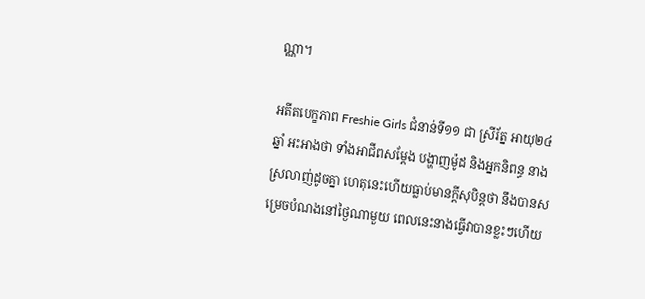ណ្ណា។

អតីតបេក្ខភាព Freshie Girls ជំនាន់ទី១១ ជា ស្រីរ័ត្ន អាយុ២៤ឆ្នាំ អះអាងថា ទាំងអាជីពសម្ដែង បង្ហាញម៉ូដ និងអ្នកនិពន្ធ នាងស្រលាញ់ដូចគ្នា ហេតុនេះហើយធ្លាប់មានក្ដីសុបិន្តថា នឹងបានសម្រេចបំណងនៅថ្ងៃណាមួយ ពេលនេះនាងធ្វើវាបានខ្លះៗហើយ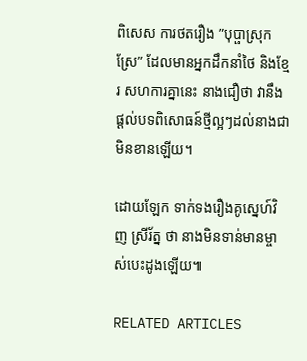ពិសេស ការថតរឿង ”បុប្ផាស្រុកស្រែ” ដែលមានអ្នកដឹកនាំថៃ និងខ្មែរ សហការគ្នានេះ នាងជឿថា វានឹងផ្ដល់បទពិសោធន៍ថ្មីល្អៗដល់នាងជាមិនខានឡើយ។

ដោយឡែក ទាក់ទងរឿងគូស្នេហ៍វិញ ស្រីរ័ត្ន ថា នាងមិនទាន់មានម្ចាស់បេះដូងឡើយ៕

RELATED ARTICLES